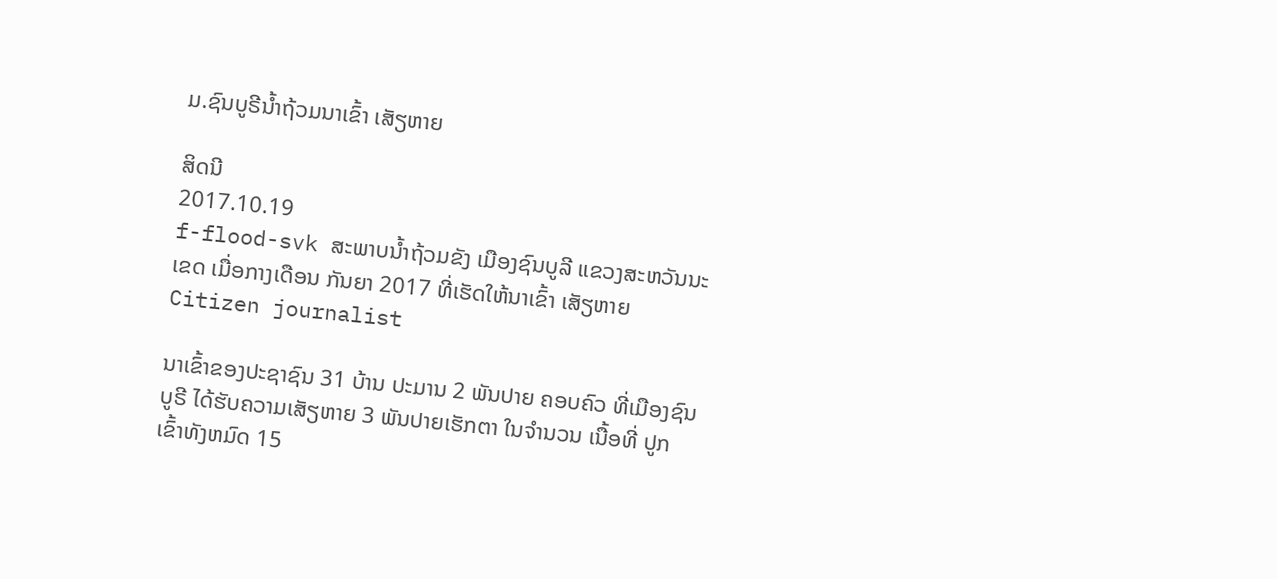ມ.ຊົນບູຣີນ້ຳຖ້ວມນາເຂົ້າ ເສັຽຫາຍ

ສິດນີ
2017.10.19
f-flood-svk ສະພາບນໍ້າຖ້ວມຂັງ ເມືອງຊົນບູລີ ແຂວງສະຫວັນນະເຂດ ເມື່ອກາງເດືອນ ກັນຍາ 2017 ທີ່ເຮັດໃຫ້ນາເຂົ້າ ເສັຽຫາຍ
Citizen journalist

ນາເຂົ້າຂອງປະຊາຊົນ 31 ບ້ານ ປະມານ 2 ພັນປາຍ ຄອບຄົວ ທີ່ເມືອງຊົນບູຣີ ໄດ້ຮັບຄວາມເສັຽຫາຍ 3 ພັນປາຍເຮັກຕາ ໃນຈຳນວນ ເນື້ອທີ່ ປູກເຂົ້າທັງຫມົດ 15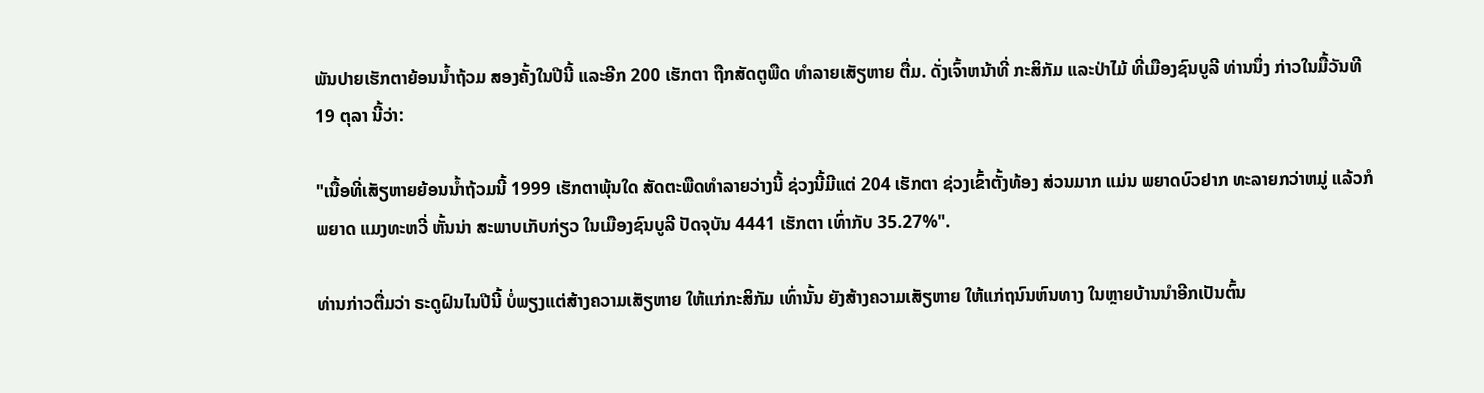ພັນປາຍເຮັກຕາຍ້ອນນ້ຳຖ້ວມ ສອງຄັ້ງໃນປີນີ້ ແລະອີກ 200 ເຮັກຕາ ຖືກສັດຕູພືດ ທຳລາຍເສັຽຫາຍ ຕື່ມ. ດັ່ງເຈົ້າຫນ້າທີ່ ກະສິກັມ ແລະປ່າໄມ້ ທີ່ເມືອງຊົນບູລີ ທ່ານນຶ່ງ ກ່າວໃນມື້ວັນທີ 19 ຕຸລາ ນີ້ວ່າ:

"ເນື້ອທີ່ເສັຽຫາຍຍ້ອນນ້ຳຖ້ວມນີ້ 1999 ເຮັກຕາພຸ້ນໃດ ສັດຕະພືດທຳລາຍວ່າງນີ້ ຊ່ວງນີ້ມີແຕ່ 204 ເຮັກຕາ ຊ່ວງເຂົ້າຕັ້ງທ້ອງ ສ່ວນມາກ ແມ່ນ ພຍາດບົວຢາກ ທະລາຍກວ່າຫມູ່ ແລ້ວກໍພຍາດ ແມງທະຫວີ່ ຫັ້ນນ່າ ສະພາບເກັບກ່ຽວ ໃນເມືອງຊົນບູລີ ປັດຈຸບັນ 4441 ເຮັກຕາ ເທົ່າກັບ 35.27%".

ທ່ານກ່າວຕື່ມວ່າ ຣະດູຝົນໄນປີນີ້ ບໍ່ພຽງແຕ່ສ້າງຄວາມເສັຽຫາຍ ໃຫ້ແກ່ກະສິກັມ ເທົ່ານັ້ນ ຍັງສ້າງຄວາມເສັຽຫາຍ ໃຫ້ແກ່ຖນົນຫົນທາງ ໃນຫຼາຍບ້ານນຳອີກເປັນຕົ້ນ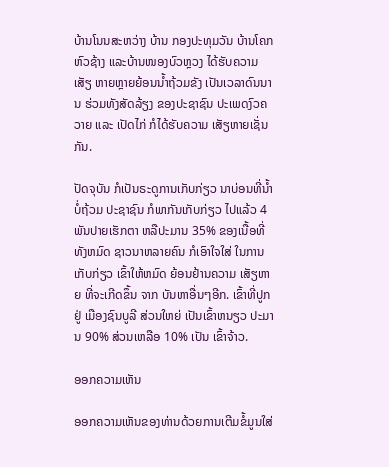ບ້ານໂນນສະຫວ່າງ ບ້ານ ກອງປະທຸມວັນ ບ້ານໂຄກຫົວຊ້າງ ແລະບ້ານໜອງບົວຫຼວງ ໄດ້ຮັບຄວາມເສັຽ ຫາຍຫຼາຍຍ້ອນນ້ຳຖ້ວມຂັງ ເປັນເວລາດົນນານ ຮ່ວມທັງສັດລ້ຽງ ຂອງປະຊາຊົນ ປະເພດງົວຄວາຍ ແລະ ເປັດໄກ່ ກໍໄດ້ຮັບຄວາມ ເສັຽຫາຍເຊັ່ນກັນ.

ປັດຈຸບັນ ກໍເປັນຣະດູການເກັບກ່ຽວ ນາບ່ອນທີ່ນ້ຳບໍ່ຖ້ວມ ປະຊາຊົນ ກໍພາກັນເກັບກ່ຽວ ໄປແລ້ວ 4 ພັນປາຍເຮັກຕາ ຫລືປະມານ 35% ຂອງເນື້ອທີ່ທັງຫມົດ ຊາວນາຫລາຍຄົນ ກໍເອົາໃຈໃສ່ ໃນການ ເກັບກ່ຽວ ເຂົ້າໃຫ້ຫມົດ ຍ້ອນຢ້ານຄວາມ ເສັຽຫາຍ ທີ່ຈະເກີດຂຶ້ນ ຈາກ ບັນຫາອື່ນໆອີກ. ເຂົ້າທີ່ປູກຢູ່ ເມືອງຊົນບູລີ ສ່ວນໃຫຍ່ ເປັນເຂົ້າຫນຽວ ປະມານ 90% ສ່ວນເຫລືອ 10% ເປັນ ເຂົ້າຈ້າວ.

ອອກຄວາມເຫັນ

ອອກຄວາມເຫັນຂອງທ່ານດ້ວຍການເຕີມຂໍ້ມູນໃສ່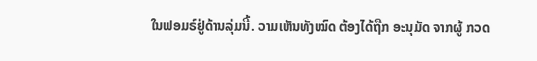ໃນຟອມຣ໌ຢູ່ດ້ານລຸ່ມນີ້. ວາມເຫັນທັງໝົດ ຕ້ອງໄດ້ຖືກ ອະນຸມັດ ຈາກຜູ້ ກວດ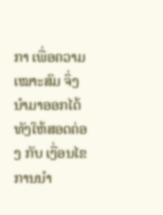ກາ ເພື່ອຄວາມເໝາະສົມ ຈຶ່ງນໍາມາອອກໄດ້ ທັງໃຫ້ສອດຄ່ອງ ກັບ ເງື່ອນໄຂ ການນຳ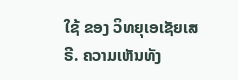ໃຊ້ ຂອງ ວິທຍຸເອເຊັຍເສຣີ. ຄວາມເຫັນທັງ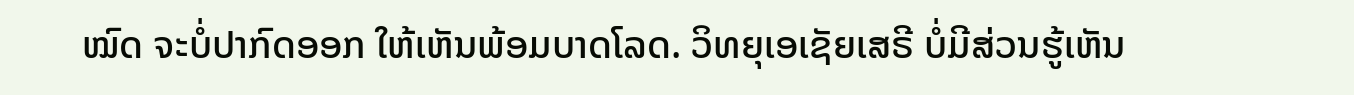ໝົດ ຈະບໍ່ປາກົດອອກ ໃຫ້ເຫັນພ້ອມບາດໂລດ. ວິທຍຸເອເຊັຍເສຣີ ບໍ່ມີສ່ວນຮູ້ເຫັນ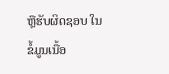ຫຼືຮັບຜິດຊອບ ໃນຂໍ້ມູນເນື້ອ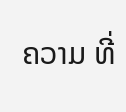ຄວາມ ທີ່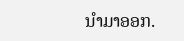ນໍາມາອອກ.